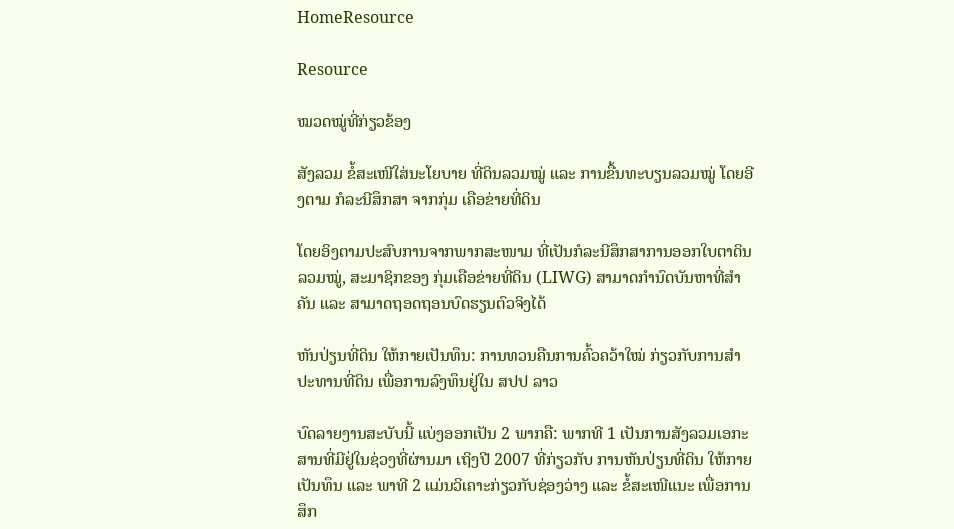HomeResource

Resource

ໝວດໝູ່ທີ່ກ່ຽວຂ້ອງ

ສັງລວມ ຂໍ້ສະເໜີໃສ່ນະໂຍບາຍ ທີ່ດິນລວມໝູ່ ແລະ ການຂື້ນທະບຽນລວມໝູ່ ໂດຍອີງຕາມ ກໍລະນີສຶກສາ ຈາກກຸ່ມ ເຄືອຂ່າຍທີ່ດິນ

ໂດຍອິງຕາມປະສົບການຈາກພາກສະໜາມ ທີ່ເປັນກໍລະນີສຶກສາການອອກໃບຕາດິນລວມໝູ່, ສະມາຊິກຂອງ ກຸ່ມເຄືອຂ່າຍທີ່ດິນ (LIWG) ສາມາດກໍານົດບັນຫາທີ່ສໍາຄັນ ແລະ ສາມາດຖອດຖອນບົດຮຽນຕົວຈິງໄດ້

ຫັນປ່ຽນທີ່ດິນ ໃຫ້ກາຍເປັນທຶນ: ການທວນຄືນການຄົ້ວຄວ້າໃໝ່ ກ່ຽວກັບການສໍາປະທານທີ່ດິນ ເພື່ອການລົງທຶນຢູ່ໃນ ສປປ ລາວ

ບົດລາຍງານສະບັບນີ້ ແບ່ງອອກເປັນ 2 ພາກຄື: ພາກທີ 1 ເປັນການສັງລວມເອກະສານທີ່ມີຢູ່ໃນຊ່ວງທີ່ຜ່ານມາ ເຖິງປີ 2007 ທີ່ກ່ຽວກັບ ການຫັນປ່ຽນທີ່ດິນ ໃຫ້ກາຍເປັນທຶນ ແລະ ພາທີ 2 ແມ່ນວິເຄາະກ່ຽວກັບຊ່ອງວ່າງ ແລະ ຂໍ້ສະເໜີແນະ ເພື່ອການສຶກ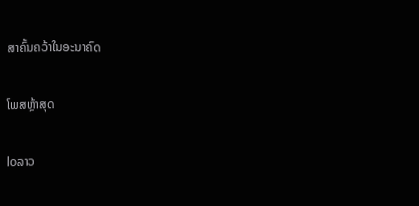ສາຄົ້ນຄວ້າໃນອະນາຄົດ

ໂພສຫຼ້າສຸດ

loລາວ